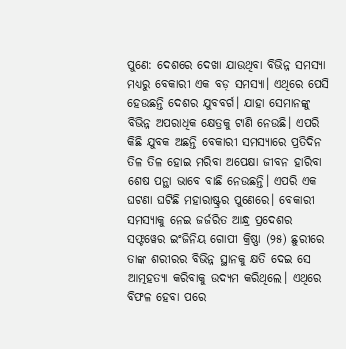ପୁଣେ: ଦେଶରେ ଦେଖା ଯାଉଥିବା ବିଭିନ୍ନ ସମସ୍ୟା ମଧ୍ୟରୁ ବେକାରୀ ଏକ ବଡ଼ ସମସ୍ୟା। ଏଥିରେ ପେସି ହେଉଛନ୍ତି ଦେଶର ଯୁବବର୍ଗ। ଯାହା ସେମାନଙ୍କୁ ବିଭିନ୍ନ ଅପରାଧିକ କ୍ଷେତ୍ରକୁ ଟାଣି ନେଉଛି। ଏପରି କିଛି ଯୁବକ ଅଛନ୍ତି ବେକାରୀ ସମସ୍ୟାରେ ପ୍ରତିଦିନ ତିଳ ତିଳ ହୋଇ ମରିବା ଅପେକ୍ଷା ଜୀବନ ହାରିବା ଶେଷ ପନ୍ଥା ଭାବେ ବାଛି ନେଉଛନ୍ତି। ଏପରି ଏକ ଘଟଣା ଘଟିଛି ମହାରାଷ୍ଟ୍ରର ପୁଣେରେ। ବେକାରୀ ସମସ୍ୟାକୁ ନେଇ ଜର୍ଜରିତ ଆନ୍ଧ୍ର ପ୍ରଦେଶର ସଫ୍ଟୱେର ଇଂଜିନିୟ ଗୋପୀ କ୍ରିଷ୍ଣା (୨୫) ଛୁରୀରେ ତାଙ୍କ ଶରୀରର ବିଭିନ୍ନ ସ୍ଥାନକୁ କ୍ଷତି ଦେଇ ସେ ଆତ୍ମହତ୍ୟା କରିବାକୁ ଉଦ୍ୟମ କରିଥିଲେ। ଏଥିରେ ବିଫଳ ହେବା ପରେ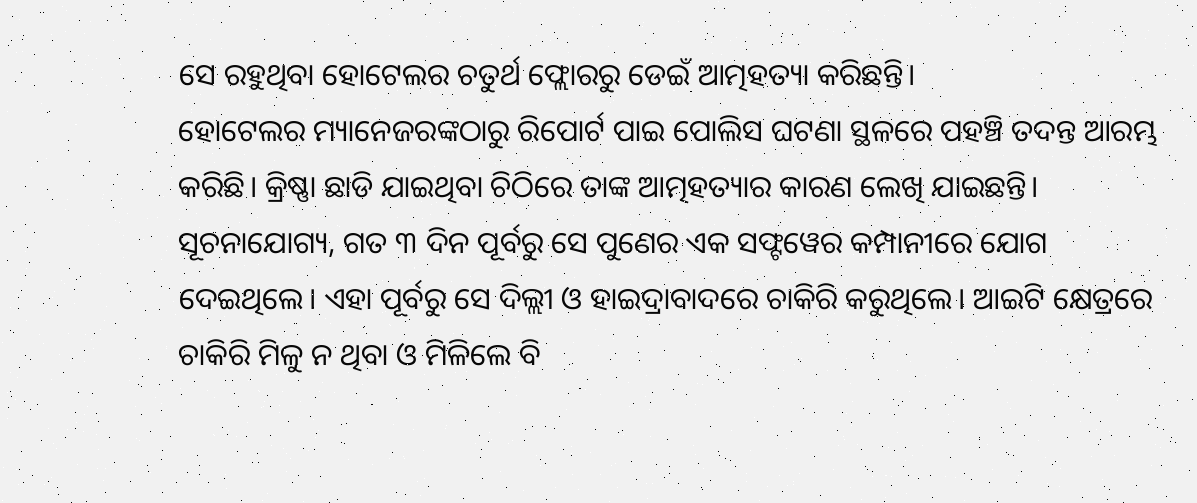ସେ ରହୁଥିବା ହୋଟେଲର ଚତୁର୍ଥ ଫ୍ଲୋରରୁ ଡେଇଁ ଆତ୍ମହତ୍ୟା କରିଛନ୍ତି।
ହୋଟେଲର ମ୍ୟାନେଜରଙ୍କଠାରୁ ରିପୋର୍ଟ ପାଇ ପୋଲିସ ଘଟଣା ସ୍ଥଳରେ ପହଞ୍ଚି ତଦନ୍ତ ଆରମ୍ଭ କରିଛି। କ୍ରିଷ୍ଣା ଛାଡି ଯାଇଥିବା ଚିଠିରେ ତାଙ୍କ ଆତ୍ମହତ୍ୟାର କାରଣ ଲେଖି ଯାଇଛନ୍ତି।
ସୂଚନାଯୋଗ୍ୟ, ଗତ ୩ ଦିନ ପୂର୍ବରୁ ସେ ପୁଣେର ଏକ ସଫ୍ଟୱେର କମ୍ପାନୀରେ ଯୋଗ ଦେଇଥିଲେ। ଏହା ପୂର୍ବରୁ ସେ ଦିଲ୍ଲୀ ଓ ହାଇଦ୍ରାବାଦରେ ଚାକିରି କରୁଥିଲେ। ଆଇଟି କ୍ଷେତ୍ରରେ ଚାକିରି ମିଳୁ ନ ଥିବା ଓ ମିଳିଲେ ବି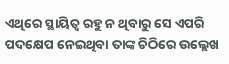ଏଥିରେ ସ୍ଥାୟିତ୍ୱ ରହୁ ନ ଥିବାରୁ ସେ ଏପରି ପଦକ୍ଷେପ ନେଇଥିବା ତାଙ୍କ ଚିଠିରେ ଉଲ୍ଲେଖ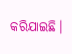କରିଯାଇଛି।